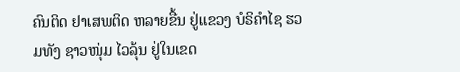ຄົນຕິດ ຢາເສພຕິດ ຫລາຍຂື້ນ ຢູ່ແຂວງ ບໍຣິຄຳໄຊ ຮວມທັງ ຊາວໜຸ່ມ ໄວລຸ້ນ ຢູ່ໃນເຂດ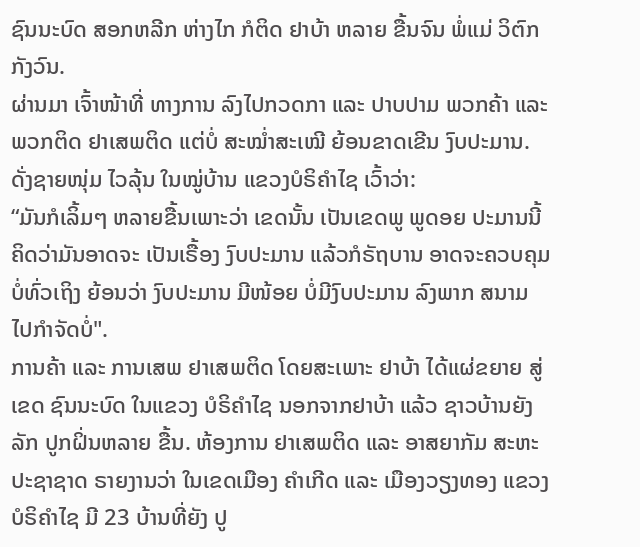ຊົນນະບົດ ສອກຫລີກ ຫ່າງໄກ ກໍຕິດ ຢາບ້າ ຫລາຍ ຂື້ນຈົນ ພໍ່ແມ່ ວິຕົກ ກັງວົນ.
ຜ່ານມາ ເຈົ້າໜ້າທີ່ ທາງການ ລົງໄປກວດກາ ແລະ ປາບປາມ ພວກຄ້າ ແລະ ພວກຕິດ ຢາເສພຕິດ ແຕ່ບໍ່ ສະໝໍ່າສະເໝີ ຍ້ອນຂາດເຂີນ ງົບປະມານ. ດັ່ງຊາຍໜຸ່ມ ໄວລຸ້ນ ໃນໝູ່ບ້ານ ແຂວງບໍຣິຄຳໄຊ ເວົ້າວ່າ:
“ມັນກໍເລິ້ມໆ ຫລາຍຂື້ນເພາະວ່າ ເຂດນັ້ນ ເປັນເຂດພູ ພູດອຍ ປະມານນີ້ ຄິດວ່າມັນອາດຈະ ເປັນເຣື້ອງ ງົບປະມານ ແລ້ວກໍຣັຖບານ ອາດຈະຄວບຄຸມ ບໍ່ທົ່ວເຖິງ ຍ້ອນວ່າ ງົບປະມານ ມີໜ້ອຍ ບໍ່ມີງົບປະມານ ລົງພາກ ສນາມ ໄປກຳຈັດບໍ່".
ການຄ້າ ແລະ ການເສພ ຢາເສພຕິດ ໂດຍສະເພາະ ຢາບ້າ ໄດ້ແຜ່ຂຍາຍ ສູ່ເຂດ ຊົນນະບົດ ໃນແຂວງ ບໍຣິຄຳໄຊ ນອກຈາກຢາບ້າ ແລ້ວ ຊາວບ້ານຍັງລັກ ປູກຝິ່ນຫລາຍ ຂື້ນ. ຫ້ອງການ ຢາເສພຕິດ ແລະ ອາສຍາກັມ ສະຫະປະຊາຊາດ ຣາຍງານວ່າ ໃນເຂດເມືອງ ຄຳເກີດ ແລະ ເມືອງວຽງທອງ ແຂວງບໍຣິຄຳໄຊ ມີ 23 ບ້ານທີ່ຍັງ ປູ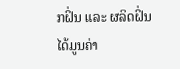ກຝິ່ນ ແລະ ຜລິດຝິ່ນ ໄດ້ມູນຄ່າ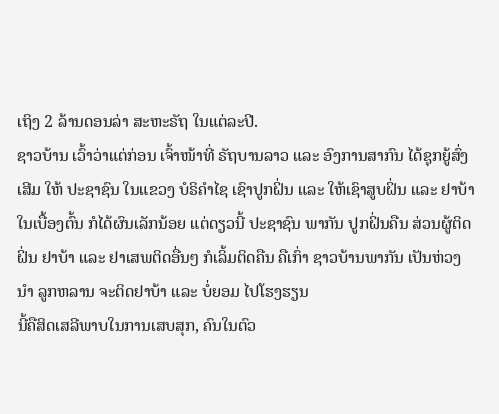ເຖິງ 2 ລ້ານດອນລ່າ ສະຫະຣັຖ ໃນແຕ່ລະປີ.
ຊາວບ້ານ ເວົ້າວ່າແຕ່ກ່ອນ ເຈົ້າໜ້າທີ່ ຣັຖບານລາວ ແລະ ອົງການສາກົນ ໄດ້ຊຸກຍູ້ສົ່ງເສີມ ໃຫ້ ປະຊາຊົນ ໃນແຂວງ ບໍຣິຄຳໄຊ ເຊົາປູກຝິ່ນ ແລະ ໃຫ້ເຊົາສູບຝິ່ນ ແລະ ຢາບ້າ ໃນເບື້ອງຕົ້ນ ກໍໄດ້ຜົນເລັກນ້ອຍ ແຕ່ດຽວນີ້ ປະຊາຊົນ ພາກັນ ປູກຝິ່ນຄືນ ສ່ວນຜູ້ຕິດຝິ່ນ ຢາບ້າ ແລະ ຢາເສພຕິດອື່ນໆ ກໍເລິ້ມຕິດຄືນ ຄືເກົ່າ ຊາວບ້ານພາກັນ ເປັນຫ່ວງນຳ ລູກຫລານ ຈະຕິດຢາບ້າ ແລະ ບໍ່ຍອມ ໄປໂຮງຮຽນ
ນີ້ຄືສິດເສລີພາບໃນການເສບສຸກ, ຄົນໃນຕົວ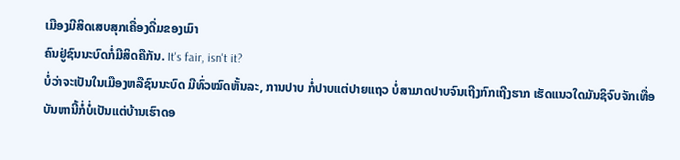ເມືອງມີສິດເສບສຸກເຄື່ອງດື່ມຂອງເມົາ
ຄົນຢູ່ຊົນນະບົດກໍ່ມີສິດຄືກັນ. It's fair, isn't it?
ບໍ່ວ່າຈະເປັນໃນເມືອງຫລືຊົນນະບົດ ມີທົ່ວໝົດຫັ້ນລະ, ການປາບ ກໍ່ປາບແຕ່ປາຍແຖວ ບໍ່ສາມາດປາບຈົນເຖີງກົກເຖີງຮາກ ເຮັດແນວໃດມັນຊິຈົບຈັກເທື່ອ
ບັນຫານີ້ກໍ່ບໍ່ເປັນແຕ່ບ້ານເຮົາດອ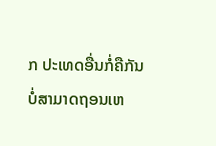ກ ປະເທດອື່ນກໍ່ຄືກັນ ບໍ່ສາມາດຖອນເຫ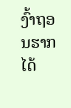ງົ້າຖອນຮາກໄດ້